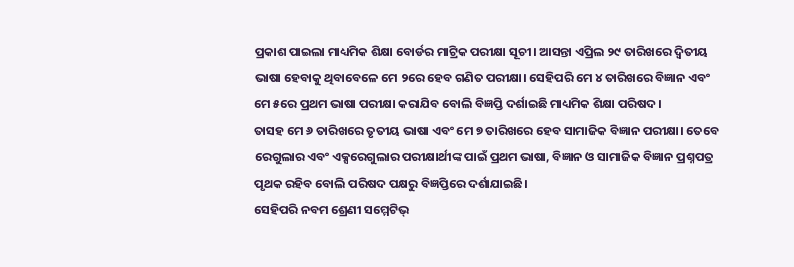ପ୍ରକାଶ ପାଇଲା ମାଧ୍ୟମିକ ଶିକ୍ଷା ବୋର୍ଡର ମାଟ୍ରିକ ପରୀକ୍ଷା ସୂଚୀ। ଆସନ୍ତା ଏପ୍ରିଲ ୨୯ ତାରିଖରେ ଦ୍ୱିତୀୟ ଭାଷା ହେବାକୁ ଥିବାବେଳେ ମେ ୨ରେ ହେବ ଗଣିତ ପରୀକ୍ଷା। ସେହିପରି ମେ ୪ ତାରିଖରେ ବିଜ୍ଞାନ ଏବଂ ମେ ୫ରେ ପ୍ରଥମ ଭାଷା ପରୀକ୍ଷା କରାଯିବ ବୋଲି ବିଜ୍ଞପ୍ତି ଦର୍ଶାଇଛି ମାଧ୍ୟମିକ ଶିକ୍ଷା ପରିଷଦ।
ତାସହ ମେ ୬ ତାରିଖରେ ତୃତୀୟ ଭାଷା ଏବଂ ମେ ୭ ତାରିଖରେ ହେବ ସାମାଜିକ ବିଜ୍ଞାନ ପରୀକ୍ଷା। ତେବେ ରେଗୁଲାର ଏବଂ ଏକ୍ସରେଗୁଲାର ପରୀକ୍ଷାର୍ଥୀଙ୍କ ପାଇଁ ପ୍ରଥମ ଭାଷା, ବିଜ୍ଞାନ ଓ ସାମାଜିକ ବିଜ୍ଞାନ ପ୍ରଶ୍ନପତ୍ର ପୃଥକ ରହିବ ବୋଲି ପରିଷଦ ପକ୍ଷରୁ ବିଜ୍ଞପ୍ତିରେ ଦର୍ଶାଯାଇଛି।
ସେହିପରି ନବମ ଶ୍ରେଣୀ ସମ୍ମେଟିଭ୍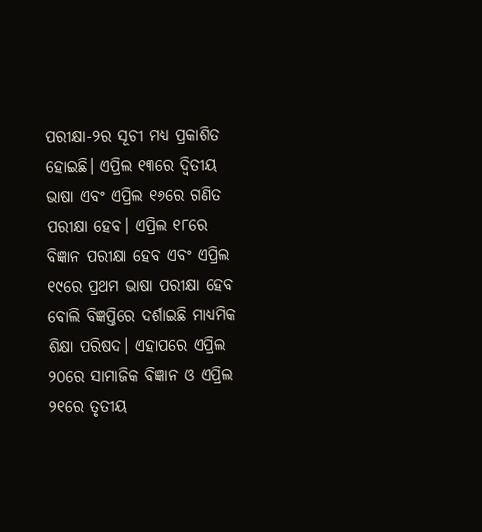ପରୀକ୍ଷା-୨ର ସୂଚୀ ମଧ୍ୟ ପ୍ରକାଶିତ ହୋଇଛି। ଏପ୍ରିଲ ୧୩ରେ ଦ୍ୱିତୀୟ ଭାଷା ଏବଂ ଏପ୍ରିଲ ୧୬ରେ ଗଣିତ ପରୀକ୍ଷା ହେବ। ଏପ୍ରିଲ ୧୮ରେ ବିଜ୍ଞାନ ପରୀକ୍ଷା ହେବ ଏବଂ ଏପ୍ରିଲ ୧୯ରେ ପ୍ରଥମ ଭାଷା ପରୀକ୍ଷା ହେବ ବୋଲି ବିଜ୍ଞପ୍ତିରେ ଦର୍ଶାଇଛି ମାଧ୍ୟମିକ ଶିକ୍ଷା ପରିଷଦ। ଏହାପରେ ଏପ୍ରିଲ ୨୦ରେ ସାମାଜିକ ବିଜ୍ଞାନ ଓ ଏପ୍ରିଲ ୨୧ରେ ତୃତୀୟ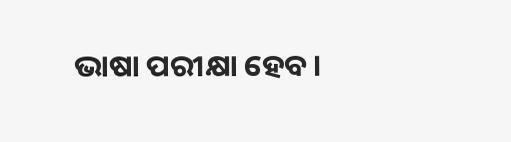ଭାଷା ପରୀକ୍ଷା ହେବ।